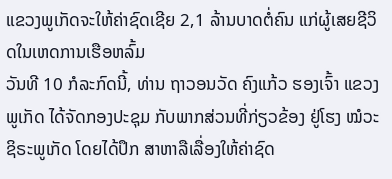ແຂວງພູເກັດຈະໃຫ້ຄ່າຊົດເຊີຍ 2,1 ລ້ານບາດຕໍ່ຄົນ ແກ່ຜູ້ເສຍຊີວິດໃນເຫດການເຮືອຫລົ້ມ
ວັນທີ 10 ກໍລະກົດນີ້, ທ່ານ ຖາວອນວັດ ຄົງແກ້ວ ຮອງເຈົ້າ ແຂວງພູເກັດ ໄດ້ຈັດກອງປະຊຸມ ກັບພາກສ່ວນທີ່ກ່ຽວຂ້ອງ ຢູ່ໂຮງ ໝໍວະຊິຣະພູເກັດ ໂດຍໄດ້ປຶກ ສາຫາລືເລື່ອງໃຫ້ຄ່າຊົດ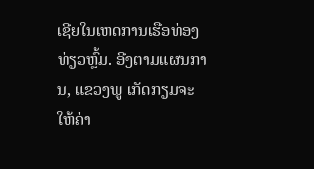ເຊີຍໃນເຫດການເຮືອທ່ອງທ່ຽວຫຼົ້ມ. ອີງຕາມແຜນການ, ແຂວງພູ ເກັດກຽມຈະໃຫ້ຄ່າ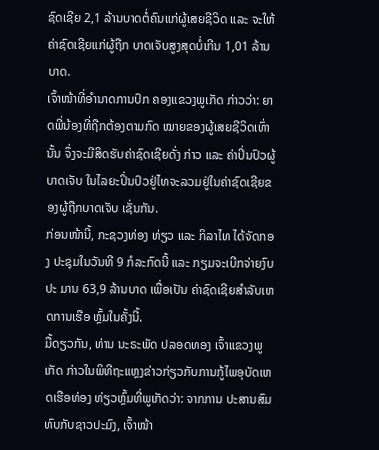ຊົດເຊີຍ 2,1 ລ້ານບາດຕໍ່ຄົນແກ່ຜູ້ເສຍຊີວິດ ແລະ ຈະໃຫ້ຄ່າຊົດເຊີຍແກ່ຜູ້ຖືກ ບາດເຈັບສູງສຸດບໍ່ເກີນ 1,01 ລ້ານບາດ.
ເຈົ້າໜ້າທີ່ອຳນາດການປົກ ຄອງແຂວງພູເກັດ ກ່າວວ່າ: ຍາດພີ່ນ້ອງທີ່ຖືກຕ້ອງຕາມກົດ ໝາຍຂອງຜູ້ເສຍຊີວິດເທົ່ານັ້ນ ຈຶ່ງຈະມີສິດຮັບຄ່າຊົດເຊີຍດັ່ງ ກ່າວ ແລະ ຄ່າປິ່ນປົວຜູ້ບາດເຈັບ ໃນໄລຍະປິ່ນປົວຢູ່ໄທຈະລວມຢູ່ໃນຄ່າຊົດເຊີຍຂອງຜູ້ຖືກບາດເຈັບ ເຊັ່ນກັນ.
ກ່ອນໜ້ານີ້, ກະຊວງທ່ອງ ທ່ຽວ ແລະ ກິລາໄທ ໄດ້ຈັດກອງ ປະຊຸມໃນວັນທີ 9 ກໍລະກົດນີ້ ແລະ ກຽມຈະເບີກຈ່າຍງົບປະ ມານ 63,9 ລ້ານບາດ ເພື່ອເປັນ ຄ່າຊົດເຊີຍສຳລັບເຫດການເຮືອ ຫຼົ້ມໃນຄັ້ງນີ້.
ມື້ດຽວກັນ, ທ່ານ ນະຣະພັດ ປລອດທອງ ເຈົ້າແຂວງພູເກັດ ກ່າວໃນພິທີຖະແຫຼງຂ່າວກ່ຽວກັບການກູ້ໄພອຸບັດເຫດເຮືອທ່ອງ ທ່ຽວຫຼົ້ມທີ່ພູເກັດວ່າ: ຈາກການ ປະສານສົມທົບກັບຊາວປະມົງ, ເຈົ້າໜ້າ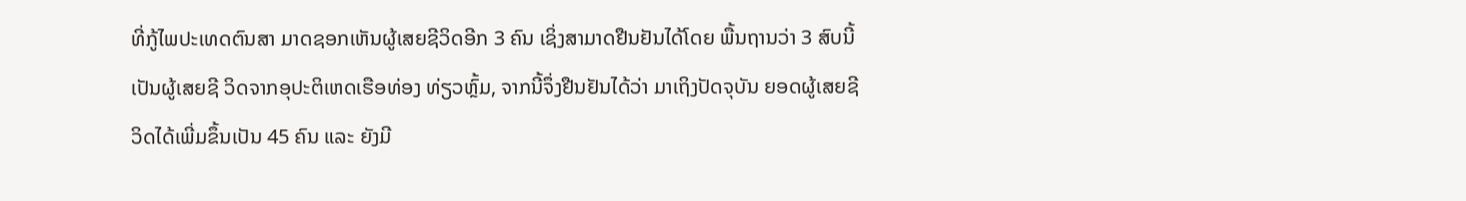ທີ່ກູ້ໄພປະເທດຕົນສາ ມາດຊອກເຫັນຜູ້ເສຍຊີວິດອີກ 3 ຄົນ ເຊິ່ງສາມາດຢືນຢັນໄດ້ໂດຍ ພື້ນຖານວ່າ 3 ສົບນີ້ເປັນຜູ້ເສຍຊີ ວິດຈາກອຸປະຕິເຫດເຮືອທ່ອງ ທ່ຽວຫຼົ້ມ, ຈາກນີ້ຈຶ່ງຢືນຢັນໄດ້ວ່າ ມາເຖິງປັດຈຸບັນ ຍອດຜູ້ເສຍຊີ ວິດໄດ້ເພີ່ມຂຶ້ນເປັນ 45 ຄົນ ແລະ ຍັງມີ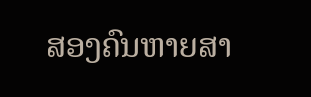ສອງຄົນຫາຍສາ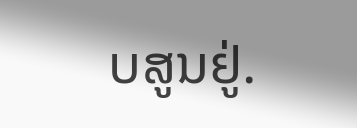ບສູນຢູ່.